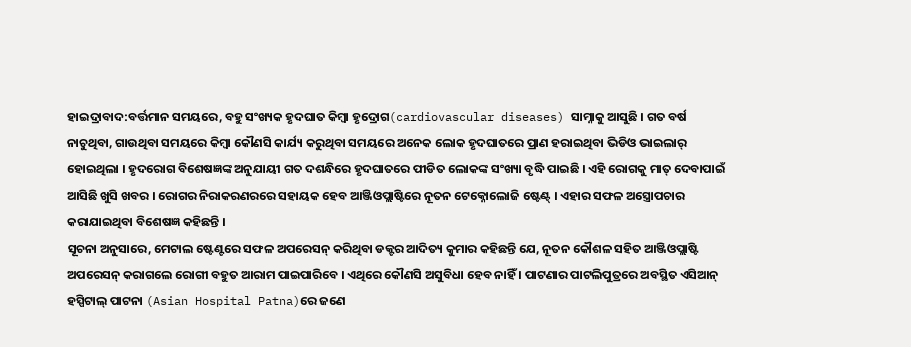ହାଇଦ୍ରାବାଦ:ବର୍ତ୍ତମାନ ସମୟରେ, ବହୁ ସଂଖ୍ୟକ ହୃଦଘାତ କିମ୍ବା ହୃଦ୍ରୋଗ(cardiovascular diseases) ସାମ୍ନାକୁ ଆସୁଛି । ଗତ ବର୍ଷ ନାଚୁଥିବା, ଗାଉଥିବା ସମୟରେ କିମ୍ବା କୌଣସି କାର୍ଯ୍ୟ କରୁଥିବା ସମୟରେ ଅନେକ ଲୋକ ହୃଦଘାତରେ ପ୍ରାଣ ହରାଇଥିବା ଭିଡିଓ ଭାଇଲାର୍ ହୋଇଥିଲା । ହୃଦରୋଗ ବିଶେଷଜ୍ଞଙ୍କ ଅନୁଯାୟୀ ଗତ ଦଶନ୍ଧିରେ ହୃଦଘାତରେ ପୀଡିତ ଲୋକଙ୍କ ସଂଖ୍ୟା ବୃଦ୍ଧି ପାଇଛି । ଏହି ରୋଗକୁ ମାତ୍ ଦେବାପାଇଁ ଆସିଛି ଖୁସି ଖବର । ରୋଗର ନିରାକରଣରରେ ସହାୟକ ହେବ ଆଞ୍ଜିଓପ୍ଲାଷ୍ଟିରେ ନୂତନ ଟେକ୍ନୋଲୋଜି ଷ୍ଟେଣ୍ଟ୍ । ଏହାର ସଫଳ ଅସ୍ତ୍ରୋପଚାର କରାଯାଇଥିବା ବିଶେଷଜ୍ଞ କହିଛନ୍ତି ।
ସୂଚନା ଅନୁସାରେ, ମେଟାଲ ଷ୍ଟେଣ୍ଟରେ ସଫଳ ଅପରେସନ୍ କରିଥିବା ଡକ୍ଟର ଆଦିତ୍ୟ କୁମାର କହିଛନ୍ତି ଯେ, ନୂତନ କୌଶଳ ସହିତ ଆଞ୍ଜିଓପ୍ଲାଷ୍ଟି ଅପରେସନ୍ କରାଗଲେ ରୋଗୀ ବହୁତ ଆରାମ ପାଇପାରିବେ । ଏଥିରେ କୌଣସି ଅସୁବିଧା ହେବ ନାହିଁ । ପାଟଣାର ପାଟଲିପୁତ୍ରରେ ଅବସ୍ଥିତ ଏସିଆନ୍ ହସ୍ପିଟାଲ୍ ପାଟନା (Asian Hospital Patna)ରେ ଜଣେ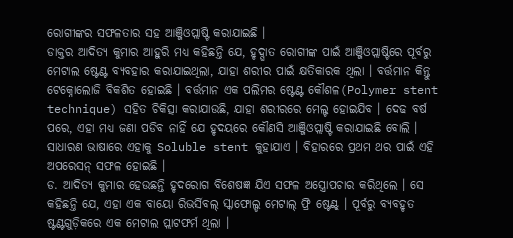ରୋଗୀଙ୍କର ସଫଳତାର ସହ ଆଞ୍ଜିଓପ୍ଲାଷ୍ଟି କରାଯାଇଛି ।
ଡାକ୍ତର ଆଦିତ୍ୟ କୁମାର ଆହୁରି ମଧ୍ୟ କହିଛନ୍ତି ଯେ, ହୃଦ୍ଘାତ ରୋଗୀଙ୍କ ପାଇଁ ଆଞ୍ଜିଓପ୍ଲାଷ୍ଟିରେ ପୂର୍ବରୁ ମେଟାଲ ଷ୍ଟେଣ୍ଟ ବ୍ୟବହାର କରାଯାଇଥିଲା, ଯାହା ଶରୀର ପାଇଁ କ୍ଷତିକାରକ ଥିଲା । ବର୍ତ୍ତମାନ କିନ୍ତୁ ଟେକ୍ନୋଲୋଜି ବିକଶିତ ହୋଇଛି । ବର୍ତ୍ତମାନ ଏକ ପଲିମର ଷ୍ଟେଣ୍ଟ କୌଶଳ(Polymer stent technique) ସହିତ ଚିକିତ୍ସା କରାଯାଉଛି, ଯାହା ଶରୀରରେ ମେଲ୍ଟ ହୋଇଯିବ । ଦେଢ ବର୍ଷ ପରେ, ଏହା ମଧ୍ୟ ଜଣା ପଡିବ ନାହିଁ ଯେ ହୃଦୟରେ କୌଣସି ଆଞ୍ଜିଓପ୍ଲାଷ୍ଟି କରାଯାଇଛି ବୋଲି । ସାଧାରଣ ଭାଷାରେ ଏହାକୁ Soluble stent କୁହାଯାଏ । ବିହାରରେ ପ୍ରଥମ ଥର ପାଇଁ ଏହି ଅପରେସନ୍ ସଫଳ ହୋଇଛି ।
ଡ. ଆଦିତ୍ୟ କୁମାର ହେଉଛନ୍ତି ହୃଦରୋଗ ବିଶେଷଜ୍ଞ ଯିଏ ସଫଳ ଅସ୍ତ୍ରୋପଚାର କରିଥିଲେ । ସେ କହିଛନ୍ତି ଯେ, ଏହା ଏକ ବାୟୋ ରିଭର୍ସିବଲ୍ ସ୍କାଫୋଲ୍ଡ ମେଟାଲ୍ ଫ୍ରି ଷ୍ଟେଣ୍ଟ୍ । ପୂର୍ବରୁ ବ୍ୟବହୃତ ଷ୍ଟଣ୍ଟଗୁଡ଼ିକରେ ଏକ ମେଟାଲ ପ୍ଲାଟଫର୍ମ ଥିଲା ।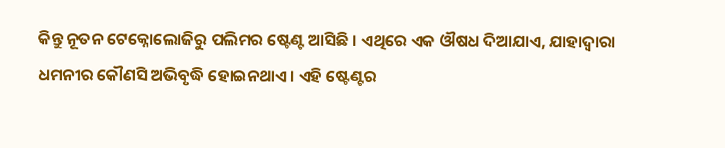କିନ୍ତୁ ନୂତନ ଟେକ୍ନୋଲୋଜିରୁ ପଲିମର ଷ୍ଟେଣ୍ଟ ଆସିଛି । ଏଥିରେ ଏକ ଔଷଧ ଦିଆଯାଏ, ଯାହାଦ୍ୱାରା ଧମନୀର କୌଣସି ଅଭିବୃଦ୍ଧି ହୋଇନଥାଏ । ଏହି ଷ୍ଟେଣ୍ଟର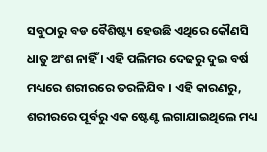ସବୁଠାରୁ ବଡ ବୈଶିଷ୍ଟ୍ୟ ହେଉଛି ଏଥିରେ କୌଣସି ଧାତୁ ଅଂଶ ନାହିଁ । ଏହି ପଲିମର ଦେଢରୁ ଦୁଇ ବର୍ଷ ମଧ୍ୟରେ ଶରୀରରେ ତରଳିଯିବ । ଏହି କାରଣରୁ, ଶରୀରରେ ପୂର୍ବରୁ ଏକ ଷ୍ଟେଣ୍ଟ ଲଗାଯାଇଥିଲେ ମଧ୍ୟ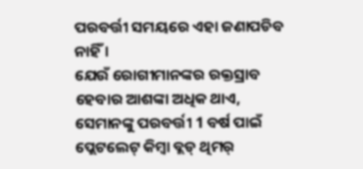ପରବର୍ତ୍ତୀ ସମୟରେ ଏହା ଜଣାପଡିବ ନାହିଁ ।
ଯେଉଁ ରୋଗୀମାନଙ୍କର ରକ୍ତସ୍ରାବ ହେବାର ଆଶଙ୍କା ଅଧିକ ଥାଏ, ସେମାନଙ୍କୁ ପରବର୍ତ୍ତୀ 1 ବର୍ଷ ପାଇଁ ପ୍ଲେଟଲେଟ୍ କିମ୍ବା ବ୍ଲଡ୍ ଥିମର୍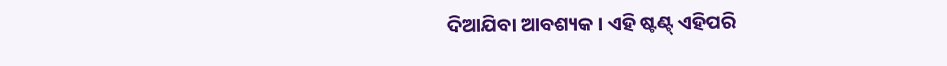ଦିଆଯିବା ଆବଶ୍ୟକ । ଏହି ଷ୍ଟଣ୍ଟ୍ ଏହିପରି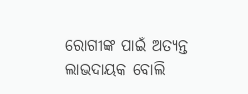ରୋଗୀଙ୍କ ପାଇଁ ଅତ୍ୟନ୍ତ ଲାଭଦାୟକ ବୋଲି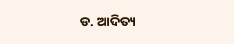ଡ. ଆଦିତ୍ୟ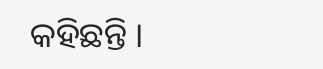କହିଛନ୍ତି ।